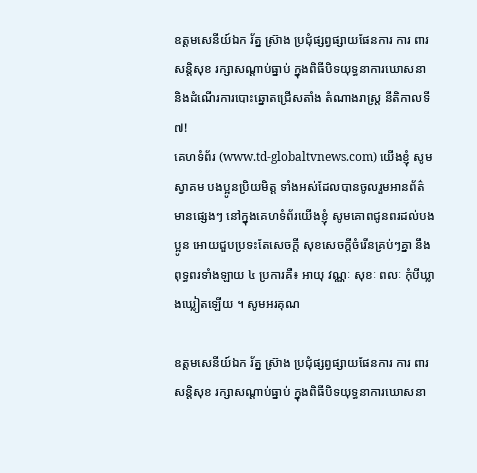ឧត្តមសេនីយ៍ឯក រ័ត្ន ស្រ៊ាង ប្រជុំផ្សព្វផ្សាយផែនការ ការ ពារសន្តិសុខ រក្សាសណ្តាប់ធ្នាប់ ក្នុងពិធីបិទយុទ្ធនាការឃោសនា និងដំណើរការបោះឆ្នោតជ្រើសតាំង តំណាងរាស្ត្រ នីតិកាលទី៧!
គេហទំព័រ (www.td-globaltvnews.com) យើងខ្ញុំ សូមស្វាគម បងប្អូនប្រិយមិត្ត ទាំងអស់ដែលបានចូលរួមអានព័ត៌មានផ្សេងៗ នៅក្នុងគេហទំព័រយើងខ្ញុំ សូមគោពជូនពរដល់បងប្អូន អោយជួបប្រទះតែសេចក្តី សុខសេចក្តីចំរើនគ្រប់ៗគ្នា នឹងពុទ្ធពរទាំងឡាយ ៤ ប្រការគឺ៖ អាយុ វណ្ណៈ សុខៈ ពលៈ កំុបីឃ្លាងឃ្លៀតឡើយ ។ សូមអរគុណ

ឧត្តមសេនីយ៍ឯក រ័ត្ន ស្រ៊ាង ប្រជុំផ្សព្វផ្សាយផែនការ ការ ពារសន្តិសុខ រក្សាសណ្តាប់ធ្នាប់ ក្នុងពិធីបិទយុទ្ធនាការឃោសនា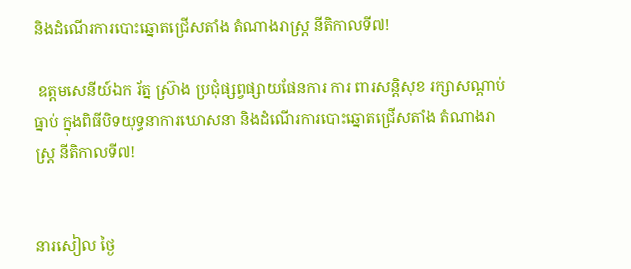និងដំណើរការបោះឆ្នោតជ្រើសតាំង តំណាងរាស្ត្រ នីតិកាលទី៧!

 ឧត្តមសេនីយ៍ឯក រ័ត្ន ស្រ៊ាង ប្រជុំផ្សព្វផ្សាយផែនការ ការ ពារសន្តិសុខ រក្សាសណ្តាប់ធ្នាប់ ក្នុងពិធីបិទយុទ្ធនាការឃោសនា និងដំណើរការបោះឆ្នោតជ្រើសតាំង តំណាងរាស្ត្រ នីតិកាលទី៧!


នារសៀល ថ្ងៃ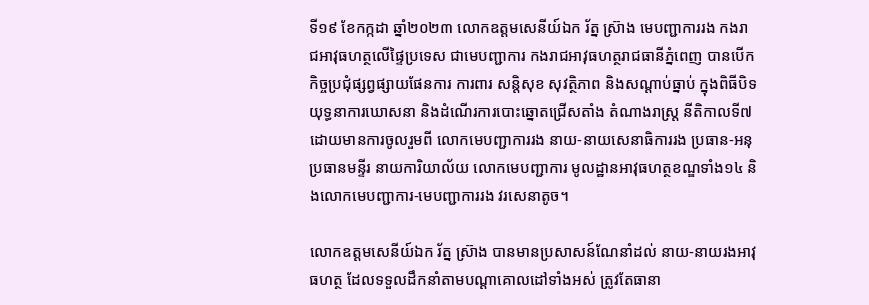ទី១៩ ខែកក្កដា ឆ្នាំ២០២៣ លោកឧត្តមសេនីយ៍ឯក រ័ត្ន ស្រ៊ាង មេបញ្ជាការរង កងរាជអាវុធហត្ថលើផ្ទៃប្រទេស ជាមេបញ្ជាការ កងរាជអាវុធហត្ថរាជធានីភ្នំពេញ បានបើកកិច្ចប្រជុំផ្សព្វផ្សាយផែនការ ការពារ សន្តិសុខ សុវត្ថិភាព និងសណ្តាប់ធ្នាប់ ក្នុងពិធីបិទយុទ្ធនាការឃោសនា និងដំណើរការបោះឆ្នោតជ្រើសតាំង តំណាងរាស្ត្រ នីតិកាលទី៧  ដោយមានការចូលរួមពី លោកមេបញ្ជាការរង នាយ-នាយសេនាធិការរង ប្រធាន-អនុប្រធានមន្ទីរ នាយការិយាល័យ លោកមេបញ្ជាការ មូលដ្ឋានអាវុធហត្ថខណ្ឌទាំង១៤ និងលោកមេបញ្ជាការ-មេបញ្ជាការរង វរសេនាតូច។

លោកឧត្តមសេនីយ៍ឯក រ័ត្ន ស្រ៊ាង បានមានប្រសាសន៍ណែនាំដល់ នាយ-នាយរងអាវុធហត្ថ ដែលទទួលដឹកនាំតាមបណ្តាគោលដៅទាំងអស់ ត្រូវតែធានា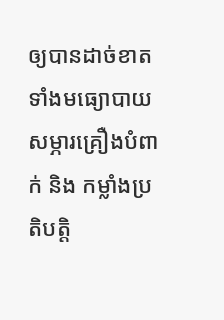ឲ្យបានដាច់ខាត ទាំងមធ្យោបាយ សម្ភារគ្រឿងបំពាក់ និង កម្លាំងប្រតិបត្តិ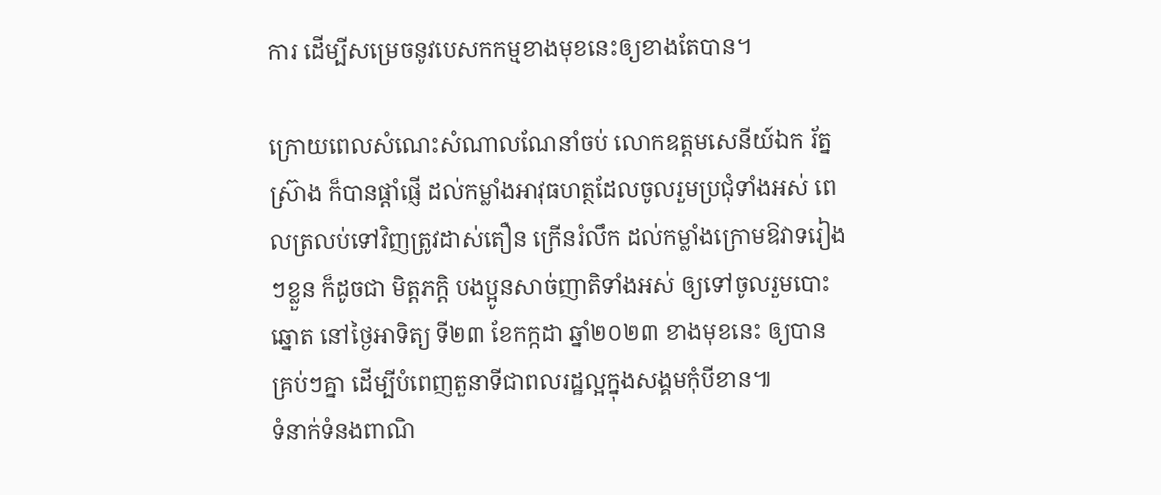ការ ដើម្បីសម្រេចនូវបេសកកម្មខាងមុខនេះឲ្យខាងតែបាន។

ក្រោយពេលសំណេះសំណាលណែនាំចប់ លោកឧត្តមសេនីយ៍ឯក រ័ត្ន ស្រ៊ាង ក៏បានផ្តាំផ្ញើ ដល់កម្លាំងអាវុធហត្ថដែលចូលរួមប្រជុំទាំងអស់ ពេលត្រលប់ទៅវិញត្រូវដាស់តឿន ក្រើនរំលឹក ដល់កម្លាំងក្រោមឱវាទរៀងៗខ្លួន ក៏ដូចជា មិត្តភក្តិ បងប្អូនសាច់ញាតិទាំងអស់ ឲ្យទៅចូលរួមបោះឆ្នោត នៅថ្ងៃអាទិត្យ ទី២៣ ខែកក្កដា ឆ្នាំ២០២៣ ខាងមុខនេះ ឲ្យបានគ្រប់ៗគ្នា ដើម្បីបំពេញតួនាទីជាពលរដ្ឋល្អក្នុងសង្គមកុំបីខាន៕
ទំនាក់ទំនងពាណិ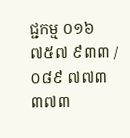ជ្ជកម្ម ០១៦ ៧៥៧ ៩៣៣ / ០៨៩ ៧៧៣ ៣៧៣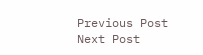Previous Post Next Post